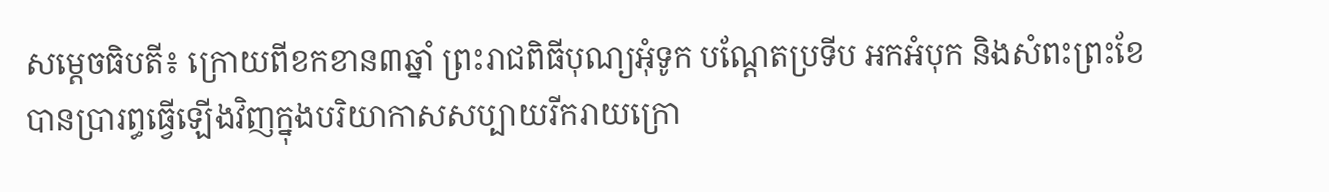សម្តេចធិបតី៖ ក្រោយពីខកខាន៣ឆ្នាំ ព្រះរាជពិធីបុណ្យអុំទូក បណ្ដែតប្រទីប អកអំបុក និងសំពះព្រះខែ បានប្រារព្ធធ្វើឡើងវិញក្នុងបរិយាកាសសប្បាយរីករាយក្រោ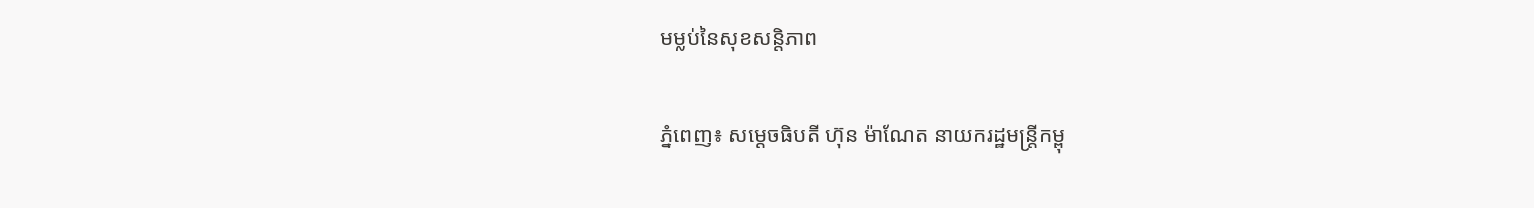មម្លប់នៃសុខសន្តិភាព

ភ្នំពេញ៖ សម្តេចធិបតី ហ៊ុន ម៉ាណែត នាយករដ្ឋមន្ត្រីកម្ពុ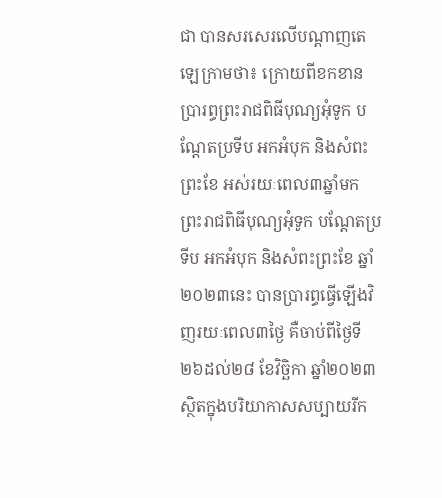ជា បានសរសេរលើបណ្តាញតេឡេក្រាមថា៖ ក្រោយពីខកខានប្រារព្ធព្រះរាជពិធីបុណ្យអុំទូក បណ្ដែតប្រទីប អកអំបុក និងសំពះព្រះខែ អស់រយៈពេល៣ឆ្នាំមក ព្រះរាជពិធីបុណ្យអុំទូក បណ្ដែតប្រទីប អកអំបុក និងសំពះព្រះខែ ឆ្នាំ២០២៣នេះ បានប្រារព្ធធ្វើឡើងវិញរយៈពេល៣ថ្ងៃ គឺចាប់ពីថ្ងៃទី២៦ដល់២៨ ខែវិច្ឆិកា ឆ្នាំ២០២៣ ស្ថិតក្នុងបរិយាកាសសប្បាយរីក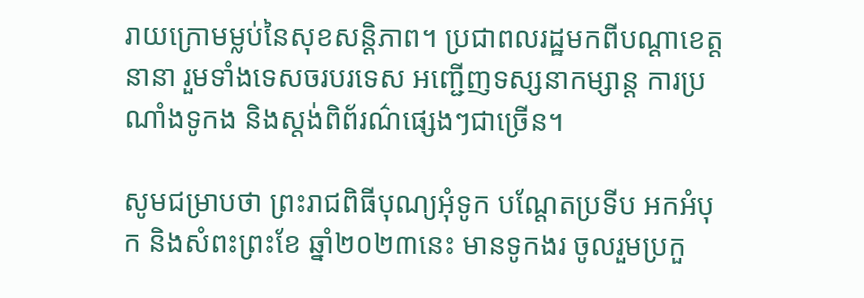រាយក្រោមម្លប់នៃសុខសន្តិភាព។ ប្រជាពលរដ្ឋមកពីបណ្ដាខេត្តនានា រួមទាំងទេសចរបរទេស អញ្ជើញទស្សនាកម្សាន្ត ការប្រណាំងទូកង និងស្តង់ពិព័រណ៌ផ្សេងៗជាច្រើន។

សូមជម្រាបថា ព្រះរាជពិធីបុណ្យអុំទូក បណ្ដែតប្រទីប អកអំបុក និងសំពះព្រះខែ ឆ្នាំ២០២៣នេះ មានទូកងរ ចូលរួមប្រកួ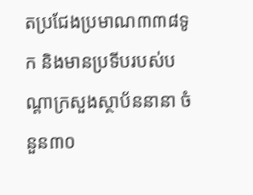តប្រជែងប្រមាណ៣៣៨ទូក និងមានប្រទីបរបស់បណ្តាក្រសួងស្ថាប័ននានា ចំនួន៣០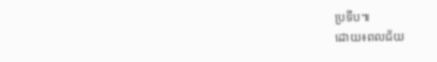ប្រទីប៕
ដោយ៖ពលជ័យ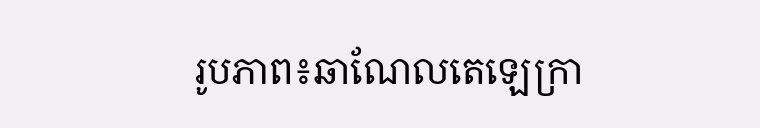រូបភាព៖ឆាណែលតេឡេក្រា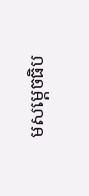មសម្តេចធិប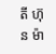តី ហ៊ុន ម៉ា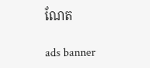ណែត

ads banner